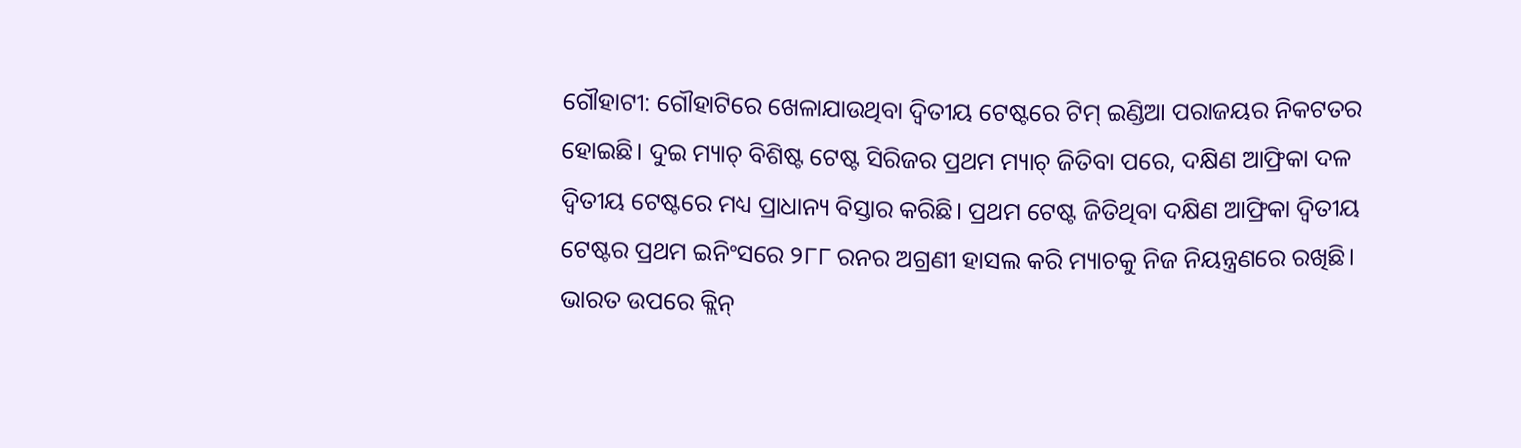ଗୌହାଟୀ: ଗୌହାଟିରେ ଖେଳାଯାଉଥିବା ଦ୍ଵିତୀୟ ଟେଷ୍ଟରେ ଟିମ୍ ଇଣ୍ଡିଆ ପରାଜୟର ନିକଟତର ହୋଇଛି। ଦୁଇ ମ୍ୟାଚ୍ ବିଶିଷ୍ଟ ଟେଷ୍ଟ ସିରିଜର ପ୍ରଥମ ମ୍ୟାଚ୍ ଜିତିବା ପରେ, ଦକ୍ଷିଣ ଆଫ୍ରିକା ଦଳ ଦ୍ୱିତୀୟ ଟେଷ୍ଟରେ ମଧ୍ୟ ପ୍ରାଧାନ୍ୟ ବିସ୍ତାର କରିଛି। ପ୍ରଥମ ଟେଷ୍ଟ ଜିତିଥିବା ଦକ୍ଷିଣ ଆଫ୍ରିକା ଦ୍ୱିତୀୟ ଟେଷ୍ଟର ପ୍ରଥମ ଇନିଂସରେ ୨୮୮ ରନର ଅଗ୍ରଣୀ ହାସଲ କରି ମ୍ୟାଚକୁ ନିଜ ନିୟନ୍ତ୍ରଣରେ ରଖିଛି। ଭାରତ ଉପରେ କ୍ଲିନ୍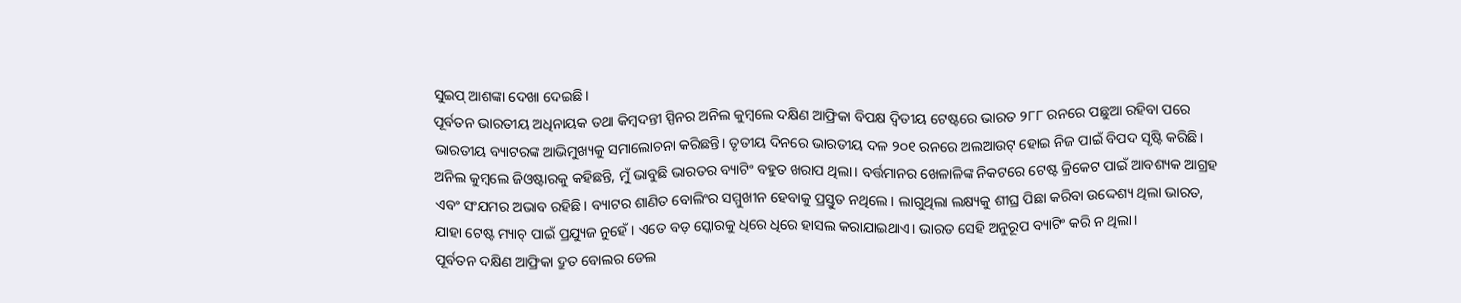ସୁଇପ୍ ଆଶଙ୍କା ଦେଖା ଦେଇଛି।
ପୂର୍ବତନ ଭାରତୀୟ ଅଧିନାୟକ ତଥା କିମ୍ବଦନ୍ତୀ ସ୍ପିନର ଅନିଲ କୁମ୍ବଲେ ଦକ୍ଷିଣ ଆଫ୍ରିକା ବିପକ୍ଷ ଦ୍ୱିତୀୟ ଟେଷ୍ଟରେ ଭାରତ ୨୮୮ ରନରେ ପଛୁଆ ରହିବା ପରେ ଭାରତୀୟ ବ୍ୟାଟରଙ୍କ ଆଭିମୁଖ୍ୟକୁ ସମାଲୋଚନା କରିଛନ୍ତି। ତୃତୀୟ ଦିନରେ ଭାରତୀୟ ଦଳ ୨୦୧ ରନରେ ଅଲଆଉଟ୍ ହୋଇ ନିଜ ପାଇଁ ବିପଦ ସୃଷ୍ଟି କରିଛି।
ଅନିଲ କୁମ୍ବଲେ ଜିଓଷ୍ଟାରକୁ କହିଛନ୍ତି, ମୁଁ ଭାବୁଛି ଭାରତର ବ୍ୟାଟିଂ ବହୁତ ଖରାପ ଥିଲା। ବର୍ତ୍ତମାନର ଖେଳାଳିଙ୍କ ନିକଟରେ ଟେଷ୍ଟ କ୍ରିକେଟ ପାଇଁ ଆବଶ୍ୟକ ଆଗ୍ରହ ଏବଂ ସଂଯମର ଅଭାବ ରହିଛି। ବ୍ୟାଟର ଶାଣିତ ବୋଲିଂର ସମ୍ମୁଖୀନ ହେବାକୁ ପ୍ରସ୍ତୁତ ନଥିଲେ। ଲାଗୁଥିଲା ଲକ୍ଷ୍ୟକୁ ଶୀଘ୍ର ପିଛା କରିବା ଉଦ୍ଦେଶ୍ୟ ଥିଲା ଭାରତ, ଯାହା ଟେଷ୍ଟ ମ୍ୟାଚ୍ ପାଇଁ ପ୍ରଯ୍ୟୁଜ ନୁହେଁ। ଏତେ ବଡ଼ ସ୍କୋରକୁ ଧିରେ ଧିରେ ହାସଲ କରାଯାଇଥାଏ। ଭାରତ ସେହି ଅନୁରୂପ ବ୍ୟାଟିଂ କରି ନ ଥିଲା।
ପୂର୍ବତନ ଦକ୍ଷିଣ ଆଫ୍ରିକା ଦ୍ରୁତ ବୋଲର ଡେଲ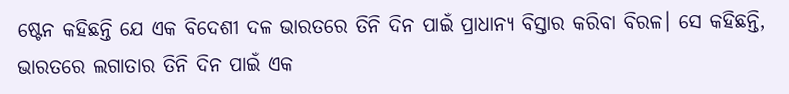ଷ୍ଟେନ କହିଛନ୍ତି ଯେ ଏକ ବିଦେଶୀ ଦଳ ଭାରତରେ ତିନି ଦିନ ପାଇଁ ପ୍ରାଧାନ୍ୟ ବିସ୍ତାର କରିବା ବିରଳ। ସେ କହିଛନ୍ତି, ଭାରତରେ ଲଗାତାର ତିନି ଦିନ ପାଇଁ ଏକ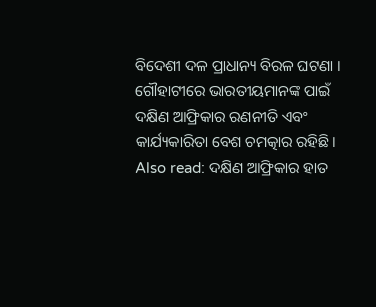ବିଦେଶୀ ଦଳ ପ୍ରାଧାନ୍ୟ ବିରଳ ଘଟଣା । ଗୌହାଟୀରେ ଭାରତୀୟମାନଙ୍କ ପାଇଁ ଦକ୍ଷିଣ ଆଫ୍ରିକାର ରଣନୀତି ଏବଂ କାର୍ଯ୍ୟକାରିତା ବେଶ ଚମତ୍କାର ରହିଛି।
Also read: ଦକ୍ଷିଣ ଆଫ୍ରିକାର ହାତ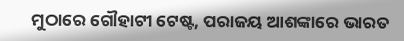ମୁଠାରେ ଗୌହାଟୀ ଟେଷ୍ଟ, ପରାଜୟ ଆଶଙ୍କାରେ ଭାରତ